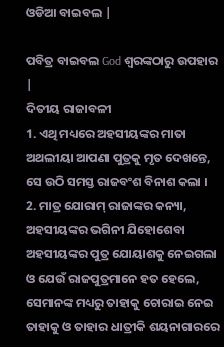ଓଡିଆ ବାଇବଲ |

ପବିତ୍ର ବାଇବଲ God ଶ୍ବରଙ୍କଠାରୁ ଉପହାର |
ଦିତୀୟ ରାଜାବଳୀ
1. ଏଥି ମଧ୍ୟରେ ଅହସୀୟଙ୍କର ମାତା ଅଥଲୀୟା ଆପଣା ପୁତ୍ରକୁ ମୃତ ଦେଖନ୍ତେ, ସେ ଉଠି ସମସ୍ତ ରାଜବଂଶ ବିନାଶ କଲା ।
2. ମାତ୍ର ଯୋରାମ୍ ରାଜାଙ୍କର କନ୍ୟା, ଅହସୀୟଙ୍କର ଭଗିନୀ ଯିହୋଶେବା ଅହସୀୟଙ୍କର ପୁତ୍ର ଯୋୟାଶକୁ ନେଇଗଲା ଓ ଯେଉଁ ରାଜପୁତ୍ରମାନେ ହତ ହେଲେ, ସେମାନଙ୍କ ମଧ୍ୟରୁ ତାହାକୁ ଚୋରାଇ ନେଇ ତାହାକୁ ଓ ତାହାର ଧାତ୍ରୀକି ଶୟନାଗାରରେ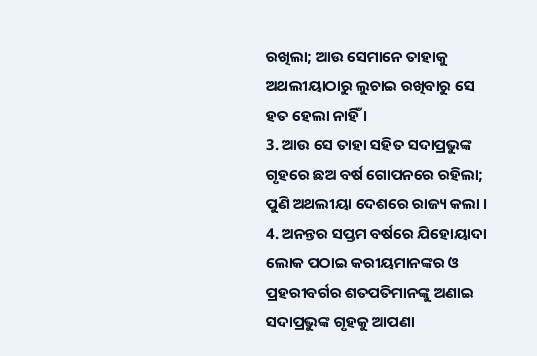ରଖିଲା; ଆଉ ସେମାନେ ତାହାକୁ ଅଥଲୀୟାଠାରୁ ଲୁଚାଇ ରଖିବାରୁ ସେ ହତ ହେଲା ନାହିଁ ।
3. ଆଉ ସେ ତାହା ସହିତ ସଦାପ୍ରଭୁଙ୍କ ଗୃହରେ ଛଅ ବର୍ଷ ଗୋପନରେ ରହିଲା; ପୁଣି ଅଥଲୀୟା ଦେଶରେ ରାଜ୍ୟ କଲା ।
4. ଅନନ୍ତର ସପ୍ତମ ବର୍ଷରେ ଯିହୋୟାଦା ଲୋକ ପଠାଇ କରୀୟମାନଙ୍କର ଓ ପ୍ରହରୀବର୍ଗର ଶତପତିମାନଙ୍କୁ ଅଣାଇ ସଦାପ୍ରଭୁଙ୍କ ଗୃହକୁ ଆପଣା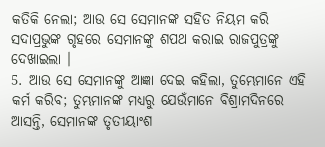କତିକି ନେଲା; ଆଉ ସେ ସେମାନଙ୍କ ସହିତ ନିୟମ କରି ସଦାପ୍ରଭୁଙ୍କ ଗୃହରେ ସେମାନଙ୍କୁ ଶପଥ କରାଇ ରାଜପୁତ୍ରଙ୍କୁ ଦେଖାଇଲା ।
5. ଆଉ ସେ ସେମାନଙ୍କୁ ଆଜ୍ଞା ଦେଇ କହିଲା, ତୁମ୍ଭେମାନେ ଏହି କର୍ମ କରିବ; ତୁମ୍ଭମାନଙ୍କ ମଧ୍ୟରୁ ଯେଉଁମାନେ ବିଶ୍ରାମଦିନରେ ଆସନ୍ତି, ସେମାନଙ୍କ ତୃତୀୟାଂଶ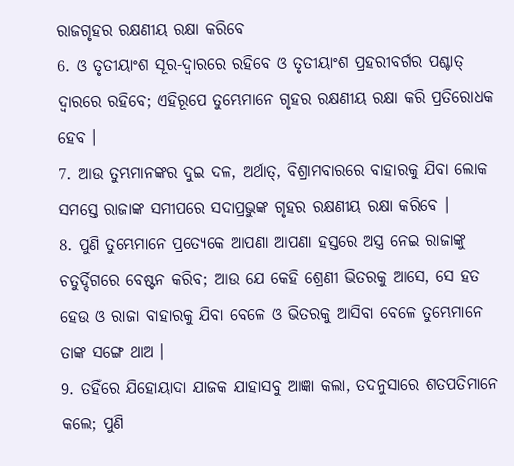ରାଜଗୃହର ରକ୍ଷଣୀୟ ରକ୍ଷା କରିବେ
6. ଓ ତୃତୀୟାଂଶ ସୂର-ଦ୍ଵାରରେ ରହିବେ ଓ ତୃତୀୟାଂଶ ପ୍ରହରୀବର୍ଗର ପଶ୍ଚାତ୍ ଦ୍ଵାରରେ ରହିବେ; ଏହିରୂପେ ତୁମ୍ଭେମାନେ ଗୃହର ରକ୍ଷଣୀୟ ରକ୍ଷା କରି ପ୍ରତିରୋଧକ ହେବ ।
7. ଆଉ ତୁମ୍ଭମାନଙ୍କର ଦୁଇ ଦଳ, ଅର୍ଥାତ୍, ବିଶ୍ରାମବାରରେ ବାହାରକୁ ଯିବା ଲୋକ ସମସ୍ତେ ରାଜାଙ୍କ ସମୀପରେ ସଦାପ୍ରଭୁଙ୍କ ଗୃହର ରକ୍ଷଣୀୟ ରକ୍ଷା କରିବେ ।
8. ପୁଣି ତୁମ୍ଭେମାନେ ପ୍ରତ୍ୟେକେ ଆପଣା ଆପଣା ହସ୍ତରେ ଅସ୍ତ୍ର ନେଇ ରାଜାଙ୍କୁ ଚତୁର୍ଦ୍ଦିଗରେ ବେଷ୍ଟନ କରିବ; ଆଉ ଯେ କେହି ଶ୍ରେଣୀ ଭିତରକୁ ଆସେ, ସେ ହତ ହେଉ ଓ ରାଜା ବାହାରକୁ ଯିବା ବେଳେ ଓ ଭିତରକୁ ଆସିବା ବେଳେ ତୁମ୍ଭେମାନେ ତାଙ୍କ ସଙ୍ଗେ ଥାଅ ।
9. ତହିଁରେ ଯିହୋୟାଦା ଯାଜକ ଯାହାସବୁ ଆଜ୍ଞା କଲା, ତଦନୁସାରେ ଶତପତିମାନେ କଲେ; ପୁଣି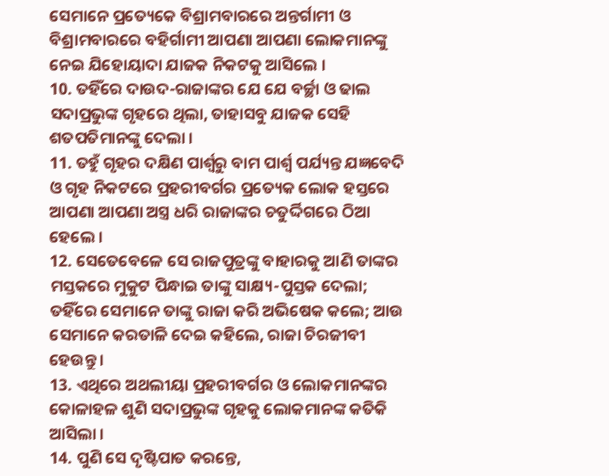ସେମାନେ ପ୍ରତ୍ୟେକେ ବିଶ୍ରାମବାରରେ ଅନ୍ତର୍ଗାମୀ ଓ ବିଶ୍ରାମବାରରେ ବହିର୍ଗାମୀ ଆପଣା ଆପଣା ଲୋକମାନଙ୍କୁ ନେଇ ଯିହୋୟାଦା ଯାଜକ ନିକଟକୁ ଆସିଲେ ।
10. ତହିଁରେ ଦାଉଦ-ରାଜାଙ୍କର ଯେ ଯେ ବର୍ଚ୍ଛା ଓ ଢାଲ ସଦାପ୍ରଭୁଙ୍କ ଗୃହରେ ଥିଲା, ତାହାସବୁ ଯାଜକ ସେହି ଶତପତିମାନଙ୍କୁ ଦେଲା ।
11. ତହୁଁ ଗୃହର ଦକ୍ଷିଣ ପାର୍ଶ୍ଵରୁ ବାମ ପାର୍ଶ୍ଵ ପର୍ଯ୍ୟନ୍ତ ଯଜ୍ଞବେଦି ଓ ଗୃହ ନିକଟରେ ପ୍ରହରୀବର୍ଗର ପ୍ରତ୍ୟେକ ଲୋକ ହସ୍ତରେ ଆପଣା ଆପଣା ଅସ୍ତ୍ର ଧରି ରାଜାଙ୍କର ଚତୁର୍ଦ୍ଦିଗରେ ଠିଆ ହେଲେ ।
12. ସେତେବେଳେ ସେ ରାଜପୁତ୍ରଙ୍କୁ ବାହାରକୁ ଆଣି ତାଙ୍କର ମସ୍ତକରେ ମୁକୁଟ ପିନ୍ଧାଇ ତାଙ୍କୁ ସାକ୍ଷ୍ୟ-ପୁସ୍ତକ ଦେଲା; ତହିଁରେ ସେମାନେ ତାଙ୍କୁ ରାଜା କରି ଅଭିଷେକ କଲେ; ଆଉ ସେମାନେ କରତାଳି ଦେଇ କହିଲେ, ରାଜା ଚିରଜୀବୀ ହେଉନ୍ତୁ ।
13. ଏଥିରେ ଅଥଲୀୟା ପ୍ରହରୀବର୍ଗର ଓ ଲୋକମାନଙ୍କର କୋଳାହଳ ଶୁଣି ସଦାପ୍ରଭୁଙ୍କ ଗୃହକୁ ଲୋକମାନଙ୍କ କତିକି ଆସିଲା ।
14. ପୁଣି ସେ ଦୃଷ୍ଟିପାତ କରନ୍ତେ,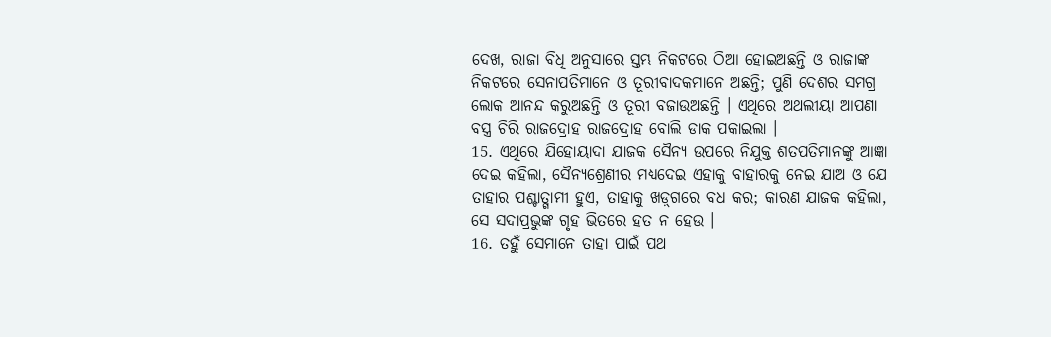ଦେଖ, ରାଜା ବିଧି ଅନୁସାରେ ସ୍ତମ୍ଭ ନିକଟରେ ଠିଆ ହୋଇଅଛନ୍ତି ଓ ରାଜାଙ୍କ ନିକଟରେ ସେନାପତିମାନେ ଓ ତୂରୀବାଦକମାନେ ଅଛନ୍ତି; ପୁଣି ଦେଶର ସମଗ୍ର ଲୋକ ଆନନ୍ଦ କରୁଅଛନ୍ତି ଓ ତୂରୀ ବଜାଉଅଛନ୍ତି । ଏଥିରେ ଅଥଲୀୟା ଆପଣା ବସ୍ତ୍ର ଚିରି ରାଜଦ୍ରୋହ ରାଜଦ୍ରୋହ ବୋଲି ଡାକ ପକାଇଲା ।
15. ଏଥିରେ ଯିହୋୟାଦା ଯାଜକ ସୈନ୍ୟ ଉପରେ ନିଯୁକ୍ତ ଶତପତିମାନଙ୍କୁ ଆଜ୍ଞା ଦେଇ କହିଲା, ସୈନ୍ୟଶ୍ରେଣୀର ମଧ୍ୟଦେଇ ଏହାକୁ ବାହାରକୁ ନେଇ ଯାଅ ଓ ଯେ ତାହାର ପଶ୍ଚାତ୍ଗାମୀ ହୁଏ, ତାହାକୁ ଖଡ଼୍‍ଗରେ ବଧ କର; କାରଣ ଯାଜକ କହିଲା, ସେ ସଦାପ୍ରଭୁଙ୍କ ଗୃହ ଭିତରେ ହତ ନ ହେଉ ।
16. ତହୁଁ ସେମାନେ ତାହା ପାଇଁ ପଥ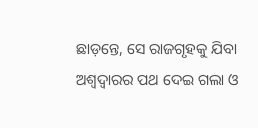ଛାଡ଼ନ୍ତେ, ସେ ରାଜଗୃହକୁ ଯିବା ଅଶ୍ଵଦ୍ଵାରର ପଥ ଦେଇ ଗଲା ଓ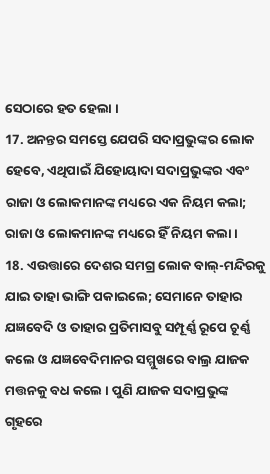ସେଠାରେ ହତ ହେଲା ।
17. ଅନନ୍ତର ସମସ୍ତେ ଯେପରି ସଦାପ୍ରଭୁଙ୍କର ଲୋକ ହେବେ, ଏଥିପାଇଁ ଯିହୋୟାଦା ସଦାପ୍ରଭୁଙ୍କର ଏବଂ ରାଜା ଓ ଲୋକମାନଙ୍କ ମଧ୍ୟରେ ଏକ ନିୟମ କଲା; ରାଜା ଓ ଲୋକମାନଙ୍କ ମଧ୍ୟରେ ହିଁ ନିୟମ କଲା ।
18. ଏଉତ୍ତାରେ ଦେଶର ସମଗ୍ର ଲୋକ ବାଲ୍-ମନ୍ଦିରକୁ ଯାଇ ତାହା ଭାଙ୍ଗି ପକାଇଲେ; ସେମାନେ ତାହାର ଯଜ୍ଞବେଦି ଓ ତାହାର ପ୍ରତିମାସବୁ ସମ୍ପୂର୍ଣ୍ଣ ରୂପେ ଚୂର୍ଣ୍ଣ କଲେ ଓ ଯଜ୍ଞବେଦିମାନର ସମ୍ମୁଖରେ ବାଲ୍ର ଯାଜକ ମତ୍ତନକୁ ବଧ କଲେ । ପୁଣି ଯାଜକ ସଦାପ୍ରଭୁଙ୍କ ଗୃହରେ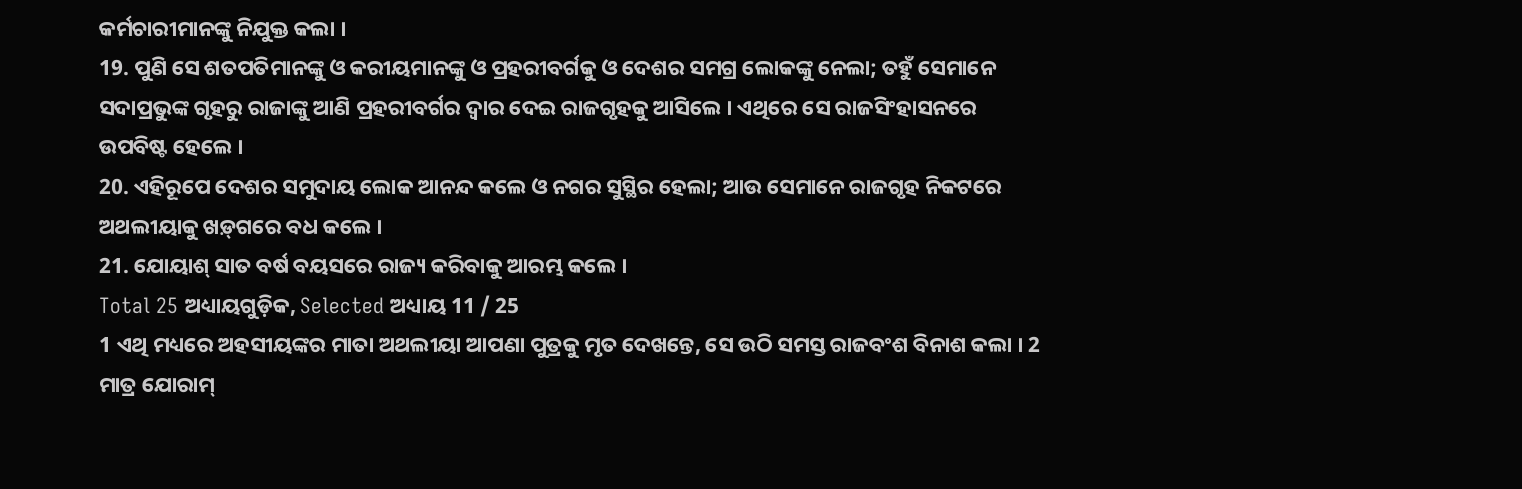କର୍ମଚାରୀମାନଙ୍କୁ ନିଯୁକ୍ତ କଲା ।
19. ପୁଣି ସେ ଶତପତିମାନଙ୍କୁ ଓ କରୀୟମାନଙ୍କୁ ଓ ପ୍ରହରୀବର୍ଗକୁ ଓ ଦେଶର ସମଗ୍ର ଲୋକଙ୍କୁ ନେଲା; ତହୁଁ ସେମାନେ ସଦାପ୍ରଭୁଙ୍କ ଗୃହରୁ ରାଜାଙ୍କୁ ଆଣି ପ୍ରହରୀବର୍ଗର ଦ୍ଵାର ଦେଇ ରାଜଗୃହକୁ ଆସିଲେ । ଏଥିରେ ସେ ରାଜସିଂହାସନରେ ଉପବିଷ୍ଟ ହେଲେ ।
20. ଏହିରୂପେ ଦେଶର ସମୁଦାୟ ଲୋକ ଆନନ୍ଦ କଲେ ଓ ନଗର ସୁସ୍ଥିର ହେଲା; ଆଉ ସେମାନେ ରାଜଗୃହ ନିକଟରେ ଅଥଲୀୟାକୁ ଖଡ଼୍‍ଗରେ ବଧ କଲେ ।
21. ଯୋୟାଶ୍ ସାତ ବର୍ଷ ବୟସରେ ରାଜ୍ୟ କରିବାକୁ ଆରମ୍ଭ କଲେ ।
Total 25 ଅଧ୍ୟାୟଗୁଡ଼ିକ, Selected ଅଧ୍ୟାୟ 11 / 25
1 ଏଥି ମଧ୍ୟରେ ଅହସୀୟଙ୍କର ମାତା ଅଥଲୀୟା ଆପଣା ପୁତ୍ରକୁ ମୃତ ଦେଖନ୍ତେ, ସେ ଉଠି ସମସ୍ତ ରାଜବଂଶ ବିନାଶ କଲା । 2 ମାତ୍ର ଯୋରାମ୍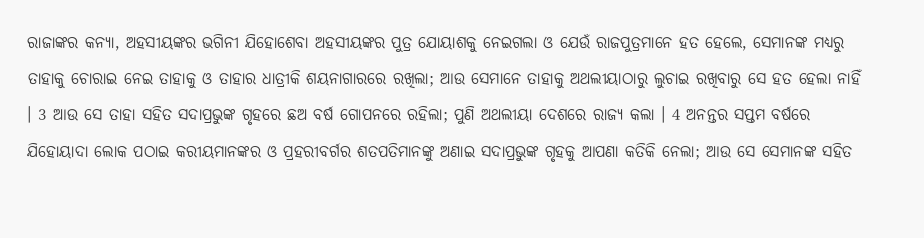ରାଜାଙ୍କର କନ୍ୟା, ଅହସୀୟଙ୍କର ଭଗିନୀ ଯିହୋଶେବା ଅହସୀୟଙ୍କର ପୁତ୍ର ଯୋୟାଶକୁ ନେଇଗଲା ଓ ଯେଉଁ ରାଜପୁତ୍ରମାନେ ହତ ହେଲେ, ସେମାନଙ୍କ ମଧ୍ୟରୁ ତାହାକୁ ଚୋରାଇ ନେଇ ତାହାକୁ ଓ ତାହାର ଧାତ୍ରୀକି ଶୟନାଗାରରେ ରଖିଲା; ଆଉ ସେମାନେ ତାହାକୁ ଅଥଲୀୟାଠାରୁ ଲୁଚାଇ ରଖିବାରୁ ସେ ହତ ହେଲା ନାହିଁ । 3 ଆଉ ସେ ତାହା ସହିତ ସଦାପ୍ରଭୁଙ୍କ ଗୃହରେ ଛଅ ବର୍ଷ ଗୋପନରେ ରହିଲା; ପୁଣି ଅଥଲୀୟା ଦେଶରେ ରାଜ୍ୟ କଲା । 4 ଅନନ୍ତର ସପ୍ତମ ବର୍ଷରେ ଯିହୋୟାଦା ଲୋକ ପଠାଇ କରୀୟମାନଙ୍କର ଓ ପ୍ରହରୀବର୍ଗର ଶତପତିମାନଙ୍କୁ ଅଣାଇ ସଦାପ୍ରଭୁଙ୍କ ଗୃହକୁ ଆପଣା କତିକି ନେଲା; ଆଉ ସେ ସେମାନଙ୍କ ସହିତ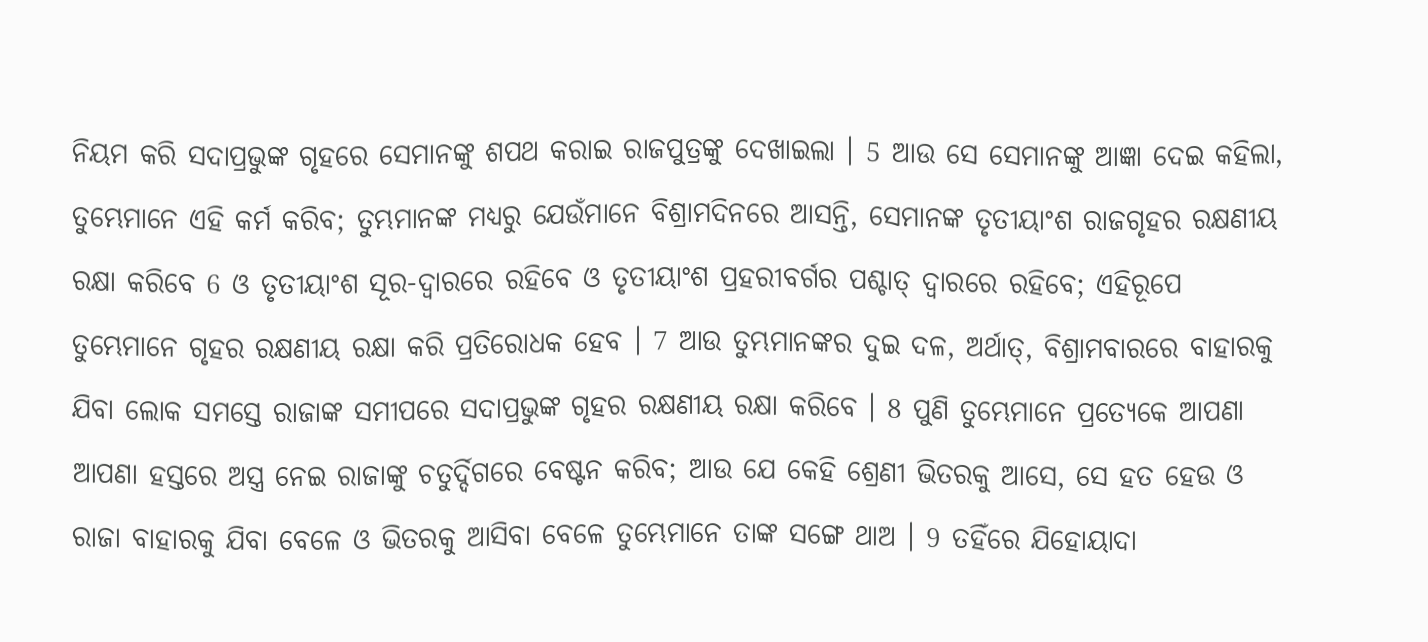ନିୟମ କରି ସଦାପ୍ରଭୁଙ୍କ ଗୃହରେ ସେମାନଙ୍କୁ ଶପଥ କରାଇ ରାଜପୁତ୍ରଙ୍କୁ ଦେଖାଇଲା । 5 ଆଉ ସେ ସେମାନଙ୍କୁ ଆଜ୍ଞା ଦେଇ କହିଲା, ତୁମ୍ଭେମାନେ ଏହି କର୍ମ କରିବ; ତୁମ୍ଭମାନଙ୍କ ମଧ୍ୟରୁ ଯେଉଁମାନେ ବିଶ୍ରାମଦିନରେ ଆସନ୍ତି, ସେମାନଙ୍କ ତୃତୀୟାଂଶ ରାଜଗୃହର ରକ୍ଷଣୀୟ ରକ୍ଷା କରିବେ 6 ଓ ତୃତୀୟାଂଶ ସୂର-ଦ୍ଵାରରେ ରହିବେ ଓ ତୃତୀୟାଂଶ ପ୍ରହରୀବର୍ଗର ପଶ୍ଚାତ୍ ଦ୍ଵାରରେ ରହିବେ; ଏହିରୂପେ ତୁମ୍ଭେମାନେ ଗୃହର ରକ୍ଷଣୀୟ ରକ୍ଷା କରି ପ୍ରତିରୋଧକ ହେବ । 7 ଆଉ ତୁମ୍ଭମାନଙ୍କର ଦୁଇ ଦଳ, ଅର୍ଥାତ୍, ବିଶ୍ରାମବାରରେ ବାହାରକୁ ଯିବା ଲୋକ ସମସ୍ତେ ରାଜାଙ୍କ ସମୀପରେ ସଦାପ୍ରଭୁଙ୍କ ଗୃହର ରକ୍ଷଣୀୟ ରକ୍ଷା କରିବେ । 8 ପୁଣି ତୁମ୍ଭେମାନେ ପ୍ରତ୍ୟେକେ ଆପଣା ଆପଣା ହସ୍ତରେ ଅସ୍ତ୍ର ନେଇ ରାଜାଙ୍କୁ ଚତୁର୍ଦ୍ଦିଗରେ ବେଷ୍ଟନ କରିବ; ଆଉ ଯେ କେହି ଶ୍ରେଣୀ ଭିତରକୁ ଆସେ, ସେ ହତ ହେଉ ଓ ରାଜା ବାହାରକୁ ଯିବା ବେଳେ ଓ ଭିତରକୁ ଆସିବା ବେଳେ ତୁମ୍ଭେମାନେ ତାଙ୍କ ସଙ୍ଗେ ଥାଅ । 9 ତହିଁରେ ଯିହୋୟାଦା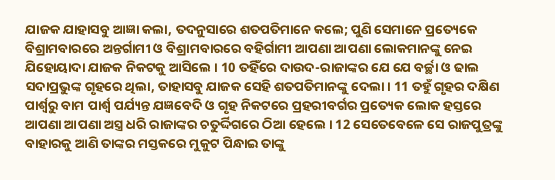ଯାଜକ ଯାହାସବୁ ଆଜ୍ଞା କଲା, ତଦନୁସାରେ ଶତପତିମାନେ କଲେ; ପୁଣି ସେମାନେ ପ୍ରତ୍ୟେକେ ବିଶ୍ରାମବାରରେ ଅନ୍ତର୍ଗାମୀ ଓ ବିଶ୍ରାମବାରରେ ବହିର୍ଗାମୀ ଆପଣା ଆପଣା ଲୋକମାନଙ୍କୁ ନେଇ ଯିହୋୟାଦା ଯାଜକ ନିକଟକୁ ଆସିଲେ । 10 ତହିଁରେ ଦାଉଦ-ରାଜାଙ୍କର ଯେ ଯେ ବର୍ଚ୍ଛା ଓ ଢାଲ ସଦାପ୍ରଭୁଙ୍କ ଗୃହରେ ଥିଲା, ତାହାସବୁ ଯାଜକ ସେହି ଶତପତିମାନଙ୍କୁ ଦେଲା । 11 ତହୁଁ ଗୃହର ଦକ୍ଷିଣ ପାର୍ଶ୍ଵରୁ ବାମ ପାର୍ଶ୍ଵ ପର୍ଯ୍ୟନ୍ତ ଯଜ୍ଞବେଦି ଓ ଗୃହ ନିକଟରେ ପ୍ରହରୀବର୍ଗର ପ୍ରତ୍ୟେକ ଲୋକ ହସ୍ତରେ ଆପଣା ଆପଣା ଅସ୍ତ୍ର ଧରି ରାଜାଙ୍କର ଚତୁର୍ଦ୍ଦିଗରେ ଠିଆ ହେଲେ । 12 ସେତେବେଳେ ସେ ରାଜପୁତ୍ରଙ୍କୁ ବାହାରକୁ ଆଣି ତାଙ୍କର ମସ୍ତକରେ ମୁକୁଟ ପିନ୍ଧାଇ ତାଙ୍କୁ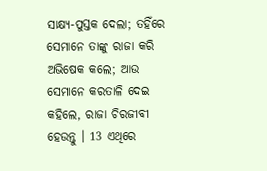ସାକ୍ଷ୍ୟ-ପୁସ୍ତକ ଦେଲା; ତହିଁରେ ସେମାନେ ତାଙ୍କୁ ରାଜା କରି ଅଭିଷେକ କଲେ; ଆଉ ସେମାନେ କରତାଳି ଦେଇ କହିଲେ, ରାଜା ଚିରଜୀବୀ ହେଉନ୍ତୁ । 13 ଏଥିରେ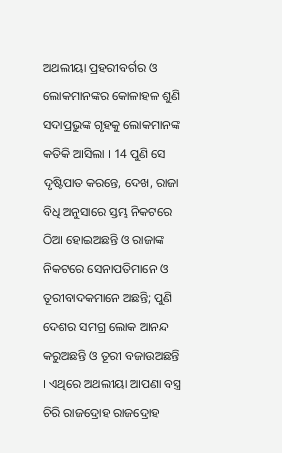ଅଥଲୀୟା ପ୍ରହରୀବର୍ଗର ଓ ଲୋକମାନଙ୍କର କୋଳାହଳ ଶୁଣି ସଦାପ୍ରଭୁଙ୍କ ଗୃହକୁ ଲୋକମାନଙ୍କ କତିକି ଆସିଲା । 14 ପୁଣି ସେ ଦୃଷ୍ଟିପାତ କରନ୍ତେ, ଦେଖ, ରାଜା ବିଧି ଅନୁସାରେ ସ୍ତମ୍ଭ ନିକଟରେ ଠିଆ ହୋଇଅଛନ୍ତି ଓ ରାଜାଙ୍କ ନିକଟରେ ସେନାପତିମାନେ ଓ ତୂରୀବାଦକମାନେ ଅଛନ୍ତି; ପୁଣି ଦେଶର ସମଗ୍ର ଲୋକ ଆନନ୍ଦ କରୁଅଛନ୍ତି ଓ ତୂରୀ ବଜାଉଅଛନ୍ତି । ଏଥିରେ ଅଥଲୀୟା ଆପଣା ବସ୍ତ୍ର ଚିରି ରାଜଦ୍ରୋହ ରାଜଦ୍ରୋହ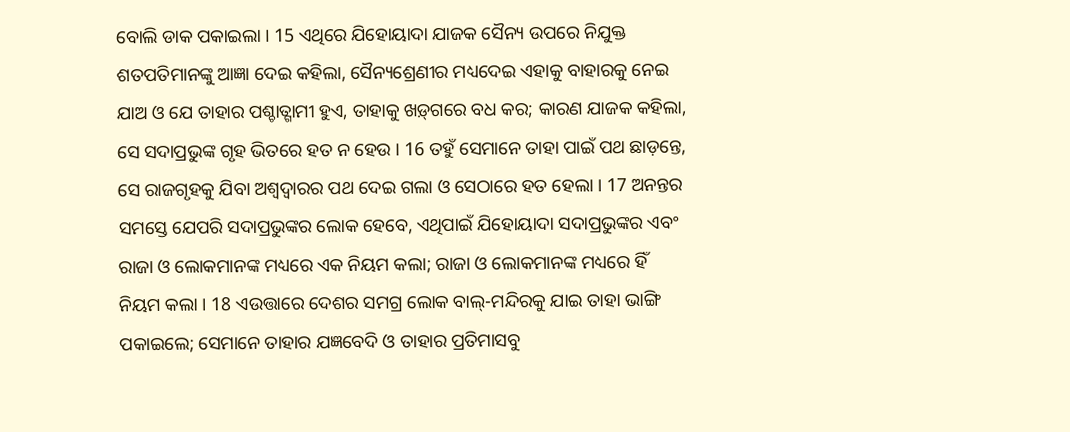ବୋଲି ଡାକ ପକାଇଲା । 15 ଏଥିରେ ଯିହୋୟାଦା ଯାଜକ ସୈନ୍ୟ ଉପରେ ନିଯୁକ୍ତ ଶତପତିମାନଙ୍କୁ ଆଜ୍ଞା ଦେଇ କହିଲା, ସୈନ୍ୟଶ୍ରେଣୀର ମଧ୍ୟଦେଇ ଏହାକୁ ବାହାରକୁ ନେଇ ଯାଅ ଓ ଯେ ତାହାର ପଶ୍ଚାତ୍ଗାମୀ ହୁଏ, ତାହାକୁ ଖଡ଼୍‍ଗରେ ବଧ କର; କାରଣ ଯାଜକ କହିଲା, ସେ ସଦାପ୍ରଭୁଙ୍କ ଗୃହ ଭିତରେ ହତ ନ ହେଉ । 16 ତହୁଁ ସେମାନେ ତାହା ପାଇଁ ପଥ ଛାଡ଼ନ୍ତେ, ସେ ରାଜଗୃହକୁ ଯିବା ଅଶ୍ଵଦ୍ଵାରର ପଥ ଦେଇ ଗଲା ଓ ସେଠାରେ ହତ ହେଲା । 17 ଅନନ୍ତର ସମସ୍ତେ ଯେପରି ସଦାପ୍ରଭୁଙ୍କର ଲୋକ ହେବେ, ଏଥିପାଇଁ ଯିହୋୟାଦା ସଦାପ୍ରଭୁଙ୍କର ଏବଂ ରାଜା ଓ ଲୋକମାନଙ୍କ ମଧ୍ୟରେ ଏକ ନିୟମ କଲା; ରାଜା ଓ ଲୋକମାନଙ୍କ ମଧ୍ୟରେ ହିଁ ନିୟମ କଲା । 18 ଏଉତ୍ତାରେ ଦେଶର ସମଗ୍ର ଲୋକ ବାଲ୍-ମନ୍ଦିରକୁ ଯାଇ ତାହା ଭାଙ୍ଗି ପକାଇଲେ; ସେମାନେ ତାହାର ଯଜ୍ଞବେଦି ଓ ତାହାର ପ୍ରତିମାସବୁ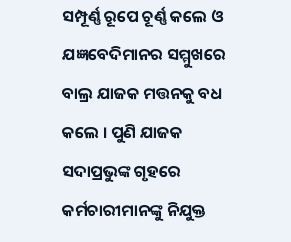ସମ୍ପୂର୍ଣ୍ଣ ରୂପେ ଚୂର୍ଣ୍ଣ କଲେ ଓ ଯଜ୍ଞବେଦିମାନର ସମ୍ମୁଖରେ ବାଲ୍ର ଯାଜକ ମତ୍ତନକୁ ବଧ କଲେ । ପୁଣି ଯାଜକ ସଦାପ୍ରଭୁଙ୍କ ଗୃହରେ କର୍ମଚାରୀମାନଙ୍କୁ ନିଯୁକ୍ତ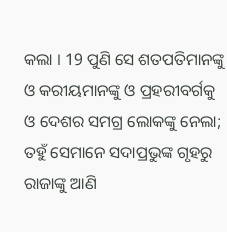କଲା । 19 ପୁଣି ସେ ଶତପତିମାନଙ୍କୁ ଓ କରୀୟମାନଙ୍କୁ ଓ ପ୍ରହରୀବର୍ଗକୁ ଓ ଦେଶର ସମଗ୍ର ଲୋକଙ୍କୁ ନେଲା; ତହୁଁ ସେମାନେ ସଦାପ୍ରଭୁଙ୍କ ଗୃହରୁ ରାଜାଙ୍କୁ ଆଣି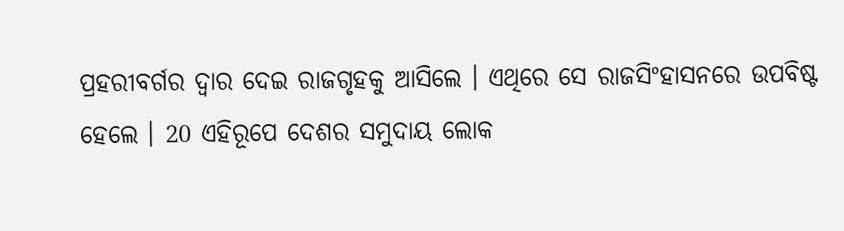ପ୍ରହରୀବର୍ଗର ଦ୍ଵାର ଦେଇ ରାଜଗୃହକୁ ଆସିଲେ । ଏଥିରେ ସେ ରାଜସିଂହାସନରେ ଉପବିଷ୍ଟ ହେଲେ । 20 ଏହିରୂପେ ଦେଶର ସମୁଦାୟ ଲୋକ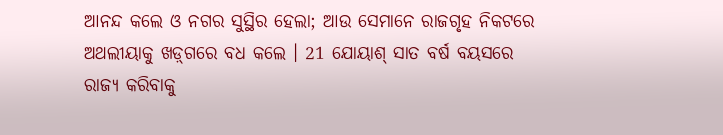ଆନନ୍ଦ କଲେ ଓ ନଗର ସୁସ୍ଥିର ହେଲା; ଆଉ ସେମାନେ ରାଜଗୃହ ନିକଟରେ ଅଥଲୀୟାକୁ ଖଡ଼୍‍ଗରେ ବଧ କଲେ । 21 ଯୋୟାଶ୍ ସାତ ବର୍ଷ ବୟସରେ ରାଜ୍ୟ କରିବାକୁ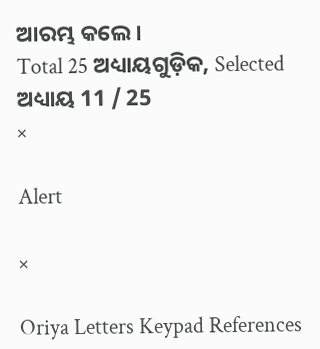ଆରମ୍ଭ କଲେ ।
Total 25 ଅଧ୍ୟାୟଗୁଡ଼ିକ, Selected ଅଧ୍ୟାୟ 11 / 25
×

Alert

×

Oriya Letters Keypad References